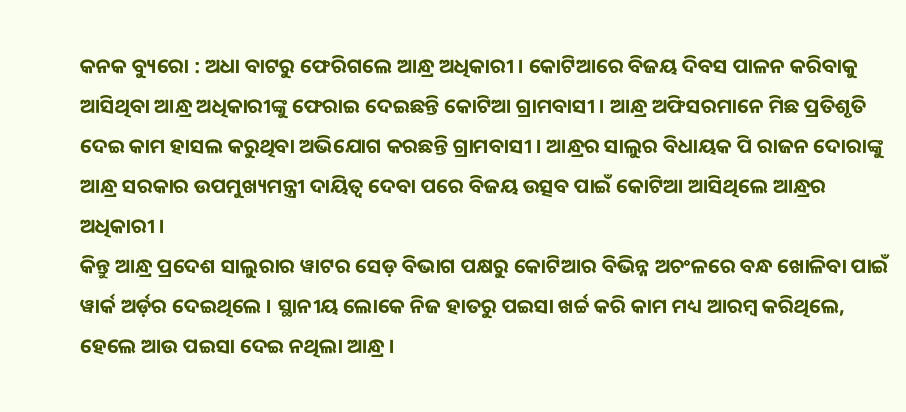କନକ ବ୍ୟୁରୋ : ଅଧା ବାଟରୁ ଫେରିଗଲେ ଆନ୍ଧ୍ର ଅଧିକାରୀ । କୋଟିଆରେ ବିଜୟ ଦିବସ ପାଳନ କରିବାକୁ ଆସିଥିବା ଆନ୍ଧ୍ର ଅଧିକାରୀଙ୍କୁ ଫେରାଇ ଦେଇଛନ୍ତି କୋଟିଆ ଗ୍ରାମବାସୀ । ଆନ୍ଧ୍ର ଅଫିସରମାନେ ମିଛ ପ୍ରତିଶୃତି ଦେଇ କାମ ହାସଲ କରୁଥିବା ଅଭିଯୋଗ କରଛନ୍ତି ଗ୍ରାମବାସୀ । ଆନ୍ଧ୍ରର ସାଲୁର ବିଧାୟକ ପି ରାଜନ ଦୋରାଙ୍କୁ ଆନ୍ଧ୍ର ସରକାର ଉପମୁଖ୍ୟମନ୍ତ୍ରୀ ଦାୟିତ୍ୱ ଦେବା ପରେ ବିଜୟ ଉତ୍ସବ ପାଇଁ କୋଟିଆ ଆସିଥିଲେ ଆନ୍ଧ୍ରର ଅଧିକାରୀ ।
କିନ୍ତୁ ଆନ୍ଧ୍ର ପ୍ରଦେଶ ସାଲୁରାର ୱାଟର ସେଡ଼ ବିଭାଗ ପକ୍ଷରୁ କୋଟିଆର ବିଭିନ୍ନ ଅଚଂଳରେ ବନ୍ଧ ଖୋଳିବା ପାଇଁ ୱାର୍କ ଅର୍ଡ଼ର ଦେଇଥିଲେ । ସ୍ଥାନୀୟ ଲୋକେ ନିଜ ହାତରୁ ପଇସା ଖର୍ଚ୍ଚ କରି କାମ ମଧ୍ୟ ଆରମ୍ବ କରିଥିଲେ, ହେଲେ ଆଉ ପଇସା ଦେଇ ନଥିଲା ଆନ୍ଧ୍ର ।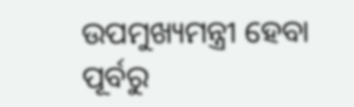ଉପମୁଖ୍ୟମନ୍ତ୍ରୀ ହେବା ପୂର୍ବରୁ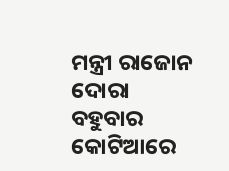ମନ୍ତ୍ରୀ ରାଜୋନ ଦୋରା ବହୁବାର କୋଟିଆରେ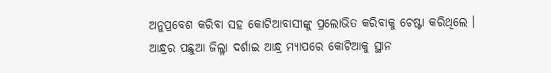ଅନୁପ୍ରବେଶ କରିବା ସହ କୋଟିଆବାସୀଙ୍କୁ ପ୍ରଲୋଭିତ କରିବାକୁ ଚେଷ୍ଟା କରିଥିଲେ । ଆନ୍ଧ୍ରର ପଛୁଆ ଜିଲ୍ଳା ଦର୍ଶାଇ ଆନ୍ଧ୍ର ମ୍ୟାପରେ କୋଟିଆକୁ ସ୍ଥାନ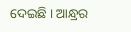ଦେଇଛି । ଆନ୍ଧ୍ରର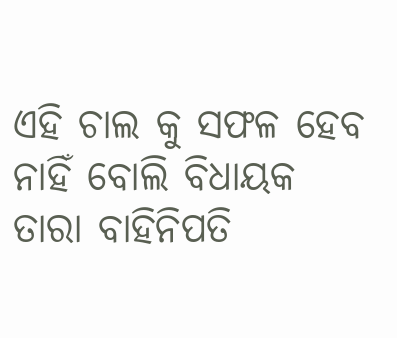ଏହି ଚାଲ କୁ ସଫଳ ହେବ ନାହିଁ ବୋଲି ବିଧାୟକ ତାରା ବାହିନିପତି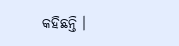କହିଛନ୍ତି ।